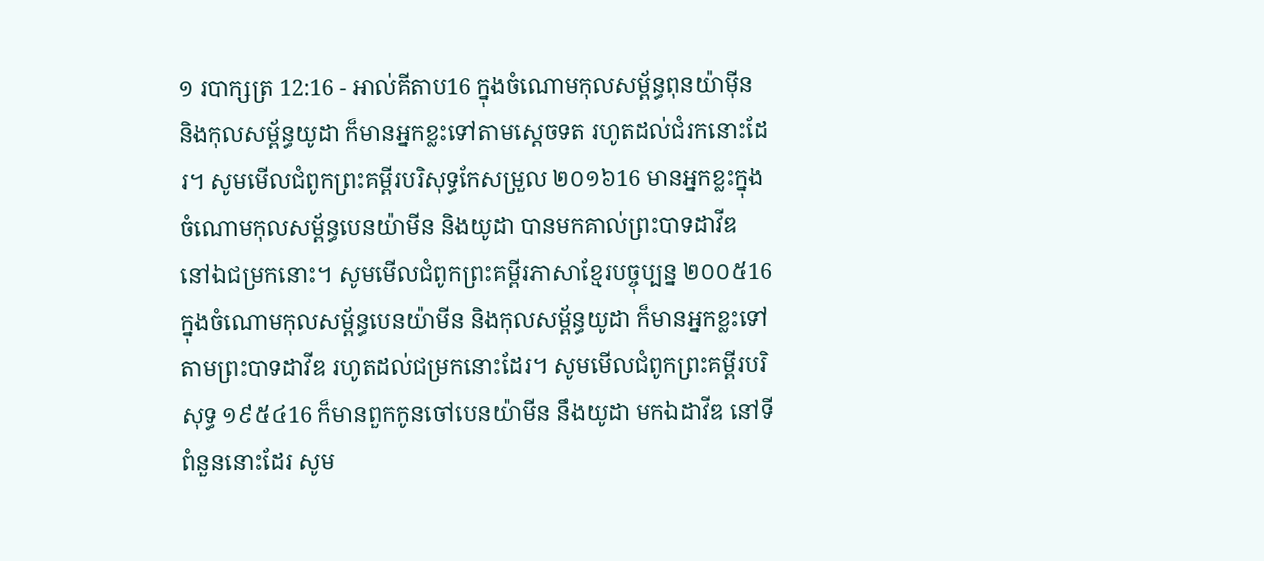១ របាក្សត្រ 12:16 - អាល់គីតាប16 ក្នុងចំណោមកុលសម្ព័ន្ធពុនយ៉ាម៉ីន និងកុលសម្ព័ន្ធយូដា ក៏មានអ្នកខ្លះទៅតាមស្តេចទត រហូតដល់ជំរកនោះដែរ។ សូមមើលជំពូកព្រះគម្ពីរបរិសុទ្ធកែសម្រួល ២០១៦16 មានអ្នកខ្លះក្នុងចំណោមកុលសម្ព័ន្ធបេនយ៉ាមីន និងយូដា បានមកគាល់ព្រះបាទដាវីឌ នៅឯជម្រកនោះ។ សូមមើលជំពូកព្រះគម្ពីរភាសាខ្មែរបច្ចុប្បន្ន ២០០៥16 ក្នុងចំណោមកុលសម្ព័ន្ធបេនយ៉ាមីន និងកុលសម្ព័ន្ធយូដា ក៏មានអ្នកខ្លះទៅតាមព្រះបាទដាវីឌ រហូតដល់ជម្រកនោះដែរ។ សូមមើលជំពូកព្រះគម្ពីរបរិសុទ្ធ ១៩៥៤16 ក៏មានពួកកូនចៅបេនយ៉ាមីន នឹងយូដា មកឯដាវីឌ នៅទីពំនួននោះដែរ សូម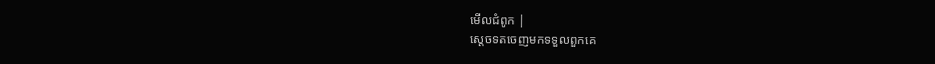មើលជំពូក |
ស្តេចទតចេញមកទទួលពួកគេ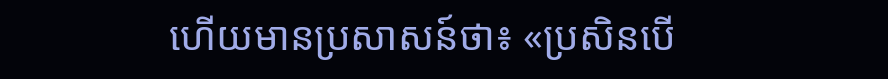ហើយមានប្រសាសន៍ថា៖ «ប្រសិនបើ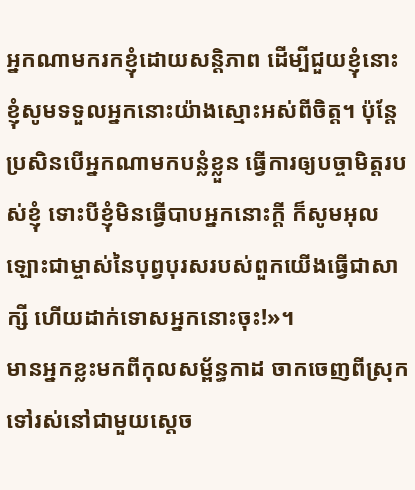អ្នកណាមករកខ្ញុំដោយសន្តិភាព ដើម្បីជួយខ្ញុំនោះ ខ្ញុំសូមទទួលអ្នកនោះយ៉ាងស្មោះអស់ពីចិត្ត។ ប៉ុន្តែ ប្រសិនបើអ្នកណាមកបន្លំខ្លួន ធ្វើការឲ្យបច្ចាមិត្តរបស់ខ្ញុំ ទោះបីខ្ញុំមិនធ្វើបាបអ្នកនោះក្តី ក៏សូមអុលឡោះជាម្ចាស់នៃបុព្វបុរសរបស់ពួកយើងធ្វើជាសាក្សី ហើយដាក់ទោសអ្នកនោះចុះ!»។
មានអ្នកខ្លះមកពីកុលសម្ព័ន្ធកាដ ចាកចេញពីស្រុកទៅរស់នៅជាមួយស្តេច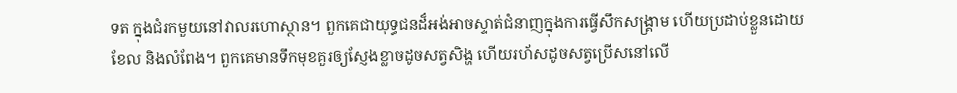ទត ក្នុងជំរកមួយនៅវាលរហោស្ថាន។ ពួកគេជាយុទ្ធជនដ៏អង់អាចស្ទាត់ជំនាញក្នុងការធ្វើសឹកសង្គ្រាម ហើយប្រដាប់ខ្លួនដោយខែល និងលំពែង។ ពួកគេមានទឹកមុខគួរឲ្យស្ញែងខ្លាចដូចសត្វសិង្ហ ហើយរហ័សដូចសត្វប្រើសនៅលើ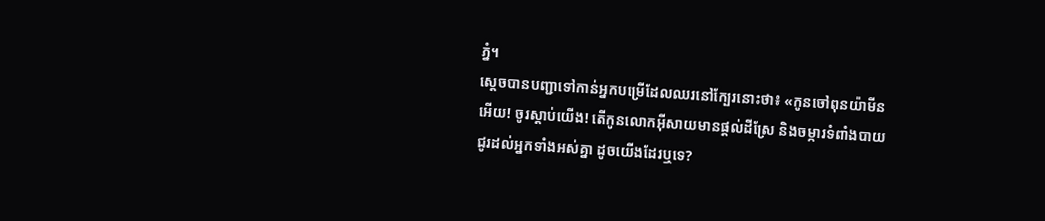ភ្នំ។
ស្តេចបានបញ្ជាទៅកាន់អ្នកបម្រើដែលឈរនៅក្បែរនោះថា៖ «កូនចៅពុនយ៉ាមីនអើយ! ចូរស្តាប់យើង! តើកូនលោកអ៊ីសាយមានផ្តល់ដីស្រែ និងចម្ការទំពាំងបាយជូរដល់អ្នកទាំងអស់គ្នា ដូចយើងដែរឬទេ?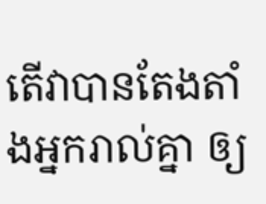តើវាបានតែងតាំងអ្នករាល់គ្នា ឲ្យ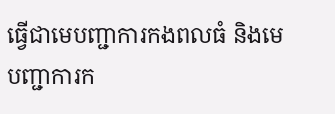ធ្វើជាមេបញ្ជាការកងពលធំ និងមេបញ្ជាការក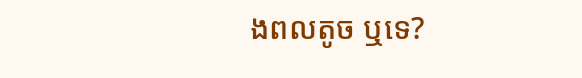ងពលតូច ឬទេ?